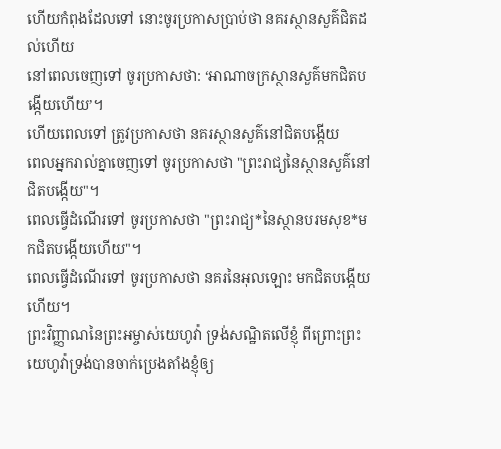ហើយកំពុងដែលទៅ នោះចូរប្រកាសប្រាប់ថា នគរស្ថានសួគ៌ជិតដល់ហើយ
នៅពេលចេញទៅ ចូរប្រកាសថា: ‘អាណាចក្រស្ថានសួគ៌មកជិតបង្កើយហើយ’។
ហើយពេលទៅ ត្រូវប្រកាសថា នគរស្ថានសួគ៌នៅជិតបង្កើយ
ពេលអ្នករាល់គ្នាចេញទៅ ចូរប្រកាសថា "ព្រះរាជ្យនៃស្ថានសួគ៌នៅជិតបង្កើយ"។
ពេលធ្វើដំណើរទៅ ចូរប្រកាសថា "ព្រះរាជ្យ*នៃស្ថានបរមសុខ*មកជិតបង្កើយហើយ"។
ពេលធ្វើដំណើរទៅ ចូរប្រកាសថា នគរនៃអុលឡោះ មកជិតបង្កើយហើយ។
ព្រះវិញ្ញាណនៃព្រះអម្ចាស់យេហូវ៉ា ទ្រង់សណ្ឋិតលើខ្ញុំ ពីព្រោះព្រះយេហូវ៉ាទ្រង់បានចាក់ប្រេងតាំងខ្ញុំឲ្យ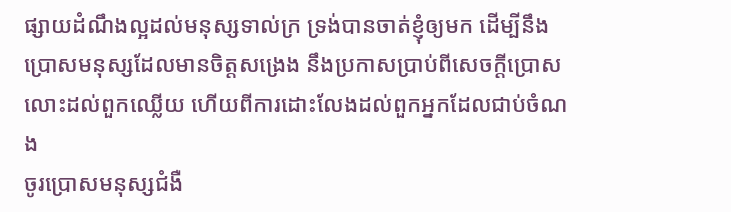ផ្សាយដំណឹងល្អដល់មនុស្សទាល់ក្រ ទ្រង់បានចាត់ខ្ញុំឲ្យមក ដើម្បីនឹងប្រោសមនុស្សដែលមានចិត្តសង្រេង នឹងប្រកាសប្រាប់ពីសេចក្ដីប្រោសលោះដល់ពួកឈ្លើយ ហើយពីការដោះលែងដល់ពួកអ្នកដែលជាប់ចំណង
ចូរប្រោសមនុស្សជំងឺ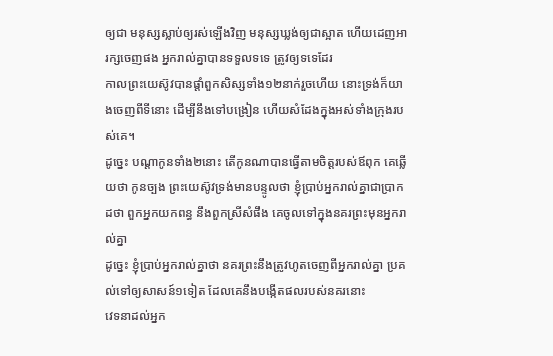ឲ្យជា មនុស្សស្លាប់ឲ្យរស់ឡើងវិញ មនុស្សឃ្លង់ឲ្យជាស្អាត ហើយដេញអារក្សចេញផង អ្នករាល់គ្នាបានទទួលទទេ ត្រូវឲ្យទទេដែរ
កាលព្រះយេស៊ូវបានផ្តាំពួកសិស្សទាំង១២នាក់រួចហើយ នោះទ្រង់ក៏យាងចេញពីទីនោះ ដើម្បីនឹងទៅបង្រៀន ហើយសំដែងក្នុងអស់ទាំងក្រុងរបស់គេ។
ដូច្នេះ បណ្តាកូនទាំង២នោះ តើកូនណាបានធ្វើតាមចិត្តរបស់ឪពុក គេឆ្លើយថា កូនច្បង ព្រះយេស៊ូវទ្រង់មានបន្ទូលថា ខ្ញុំប្រាប់អ្នករាល់គ្នាជាប្រាកដថា ពួកអ្នកយកពន្ធ នឹងពួកស្រីសំផឹង គេចូលទៅក្នុងនគរព្រះមុនអ្នករាល់គ្នា
ដូច្នេះ ខ្ញុំប្រាប់អ្នករាល់គ្នាថា នគរព្រះនឹងត្រូវហូតចេញពីអ្នករាល់គ្នា ប្រគល់ទៅឲ្យសាសន៍១ទៀត ដែលគេនឹងបង្កើតផលរបស់នគរនោះ
វេទនាដល់អ្នក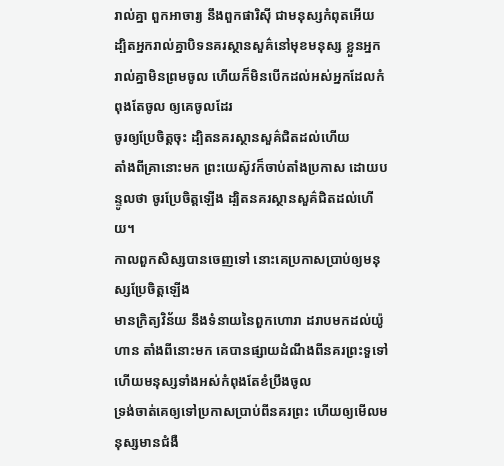រាល់គ្នា ពួកអាចារ្យ នឹងពួកផារិស៊ី ជាមនុស្សកំពុតអើយ ដ្បិតអ្នករាល់គ្នាបិទនគរស្ថានសួគ៌នៅមុខមនុស្ស ខ្លួនអ្នករាល់គ្នាមិនព្រមចូល ហើយក៏មិនបើកដល់អស់អ្នកដែលកំពុងតែចូល ឲ្យគេចូលដែរ
ចូរឲ្យប្រែចិត្តចុះ ដ្បិតនគរស្ថានសួគ៌ជិតដល់ហើយ
តាំងពីគ្រានោះមក ព្រះយេស៊ូវក៏ចាប់តាំងប្រកាស ដោយបន្ទូលថា ចូរប្រែចិត្តឡើង ដ្បិតនគរស្ថានសួគ៌ជិតដល់ហើយ។
កាលពួកសិស្សបានចេញទៅ នោះគេប្រកាសប្រាប់ឲ្យមនុស្សប្រែចិត្តឡើង
មានក្រិត្យវិន័យ នឹងទំនាយនៃពួកហោរា ដរាបមកដល់យ៉ូហាន តាំងពីនោះមក គេបានផ្សាយដំណឹងពីនគរព្រះទួទៅ ហើយមនុស្សទាំងអស់កំពុងតែខំប្រឹងចូល
ទ្រង់ចាត់គេឲ្យទៅប្រកាសប្រាប់ពីនគរព្រះ ហើយឲ្យមើលមនុស្សមានជំងឺ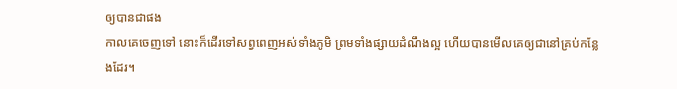ឲ្យបានជាផង
កាលគេចេញទៅ នោះក៏ដើរទៅសព្វពេញអស់ទាំងភូមិ ព្រមទាំងផ្សាយដំណឹងល្អ ហើយបានមើលគេឲ្យជានៅគ្រប់កន្លែងដែរ។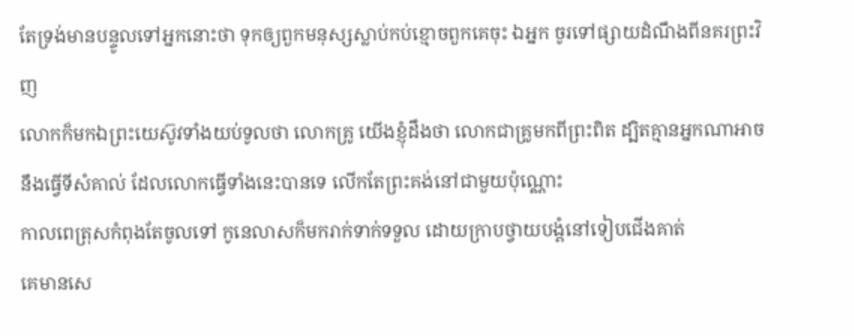តែទ្រង់មានបន្ទូលទៅអ្នកនោះថា ទុកឲ្យពួកមនុស្សស្លាប់កប់ខ្មោចពួកគេចុះ ឯអ្នក ចូរទៅផ្សាយដំណឹងពីនគរព្រះវិញ
លោកក៏មកឯព្រះយេស៊ូវទាំងយប់ទូលថា លោកគ្រូ យើងខ្ញុំដឹងថា លោកជាគ្រូមកពីព្រះពិត ដ្បិតគ្មានអ្នកណាអាចនឹងធ្វើទីសំគាល់ ដែលលោកធ្វើទាំងនេះបានទេ លើកតែព្រះគង់នៅជាមួយប៉ុណ្ណោះ
កាលពេត្រុសកំពុងតែចូលទៅ កូនេលាសក៏មករាក់ទាក់ទទួល ដោយក្រាបថ្វាយបង្គំនៅទៀបជើងគាត់
គេមានសេ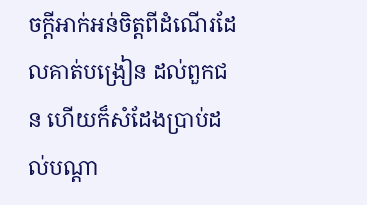ចក្ដីអាក់អន់ចិត្តពីដំណើរដែលគាត់បង្រៀន ដល់ពួកជន ហើយក៏សំដែងប្រាប់ដល់បណ្តា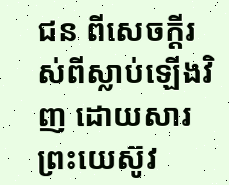ជន ពីសេចក្ដីរស់ពីស្លាប់ឡើងវិញ ដោយសារព្រះយេស៊ូវ